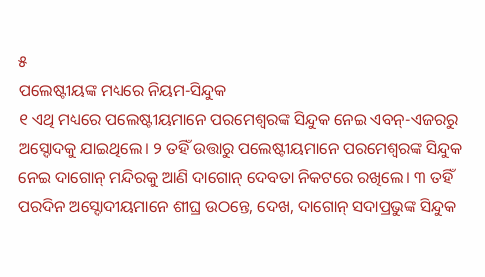୫
ପଲେଷ୍ଟୀୟଙ୍କ ମଧ୍ୟରେ ନିୟମ-ସିନ୍ଦୁକ
୧ ଏଥି ମଧ୍ୟରେ ପଲେଷ୍ଟୀୟମାନେ ପରମେଶ୍ୱରଙ୍କ ସିନ୍ଦୁକ ନେଇ ଏବନ୍-ଏଜରରୁ ଅସ୍ଦୋଦକୁ ଯାଇଥିଲେ। ୨ ତହିଁ ଉତ୍ତାରୁ ପଲେଷ୍ଟୀୟମାନେ ପରମେଶ୍ୱରଙ୍କ ସିନ୍ଦୁକ ନେଇ ଦାଗୋନ୍ ମନ୍ଦିରକୁ ଆଣି ଦାଗୋନ୍ ଦେବତା ନିକଟରେ ରଖିଲେ। ୩ ତହିଁ ପରଦିନ ଅସ୍ଦୋଦୀୟମାନେ ଶୀଘ୍ର ଉଠନ୍ତେ, ଦେଖ, ଦାଗୋନ୍ ସଦାପ୍ରଭୁଙ୍କ ସିନ୍ଦୁକ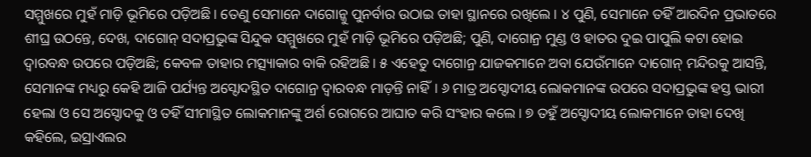ସମ୍ମୁଖରେ ମୁହଁ ମାଡ଼ି ଭୂମିରେ ପଡ଼ିଅଛି। ତେଣୁ ସେମାନେ ଦାଗୋନ୍କୁ ପୁନର୍ବାର ଉଠାଇ ତାହା ସ୍ଥାନରେ ରଖିଲେ। ୪ ପୁଣି, ସେମାନେ ତହିଁ ଆରଦିନ ପ୍ରଭାତରେ ଶୀଘ୍ର ଉଠନ୍ତେ, ଦେଖ, ଦାଗୋନ୍ ସଦାପ୍ରଭୁଙ୍କ ସିନ୍ଦୁକ ସମ୍ମୁଖରେ ମୁହଁ ମାଡ଼ି ଭୂମିରେ ପଡ଼ିଅଛି; ପୁଣି, ଦାଗୋନ୍ର ମୁଣ୍ଡ ଓ ହାତର ଦୁଇ ପାପୁଲି କଟା ହୋଇ ଦ୍ୱାରବନ୍ଧ ଉପରେ ପଡ଼ିଅଛି; କେବଳ ତାହାର ମତ୍ସ୍ୟାକାର ବାକି ରହିଅଛି। ୫ ଏହେତୁ ଦାଗୋନ୍ର ଯାଜକମାନେ ଅବା ଯେଉଁମାନେ ଦାଗୋନ୍ ମନ୍ଦିରକୁ ଆସନ୍ତି, ସେମାନଙ୍କ ମଧ୍ୟରୁ କେହି ଆଜି ପର୍ଯ୍ୟନ୍ତ ଅସ୍ଦୋଦସ୍ଥିତ ଦାଗୋନ୍ର ଦ୍ୱାରବନ୍ଧ ମାଡ଼ନ୍ତି ନାହିଁ। ୬ ମାତ୍ର ଅସ୍ଦୋଦୀୟ ଲୋକମାନଙ୍କ ଉପରେ ସଦାପ୍ରଭୁଙ୍କ ହସ୍ତ ଭାରୀ ହେଲା ଓ ସେ ଅସ୍ଦୋଦକୁ ଓ ତହିଁ ସୀମାସ୍ଥିତ ଲୋକମାନଙ୍କୁ ଅର୍ଶ ରୋଗରେ ଆଘାତ କରି ସଂହାର କଲେ। ୭ ତହୁଁ ଅସ୍ଦୋଦୀୟ ଲୋକମାନେ ତାହା ଦେଖି କହିଲେ, ଇସ୍ରାଏଲର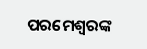ପରମେଶ୍ୱରଙ୍କ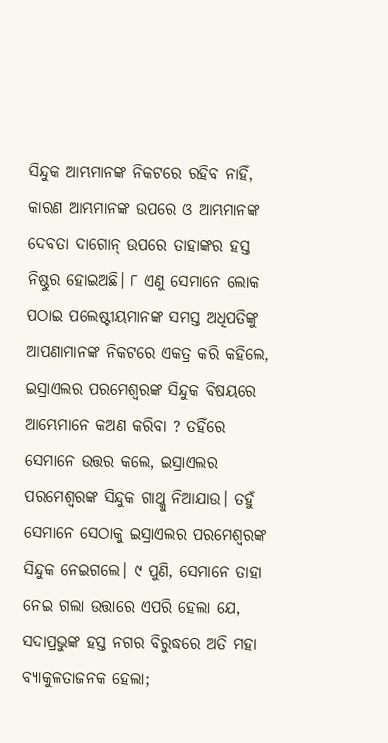ସିନ୍ଦୁକ ଆମ୍ଭମାନଙ୍କ ନିକଟରେ ରହିବ ନାହିଁ, କାରଣ ଆମ୍ଭମାନଙ୍କ ଉପରେ ଓ ଆମ୍ଭମାନଙ୍କ ଦେବତା ଦାଗୋନ୍ ଉପରେ ତାହାଙ୍କର ହସ୍ତ ନିଷ୍ଠୁର ହୋଇଅଛି। ୮ ଏଣୁ ସେମାନେ ଲୋକ ପଠାଇ ପଲେଷ୍ଟୀୟମାନଙ୍କ ସମସ୍ତ ଅଧିପତିଙ୍କୁ ଆପଣାମାନଙ୍କ ନିକଟରେ ଏକତ୍ର କରି କହିଲେ, ଇସ୍ରାଏଲର ପରମେଶ୍ୱରଙ୍କ ସିନ୍ଦୁକ ବିଷୟରେ ଆମ୍ଭେମାନେ କଅଣ କରିବା ? ତହିଁରେ ସେମାନେ ଉତ୍ତର କଲେ, ଇସ୍ରାଏଲର ପରମେଶ୍ୱରଙ୍କ ସିନ୍ଦୁକ ଗାଥ୍କୁ ନିଆଯାଉ। ତହୁଁ ସେମାନେ ସେଠାକୁ ଇସ୍ରାଏଲର ପରମେଶ୍ୱରଙ୍କ ସିନ୍ଦୁକ ନେଇଗଲେ। ୯ ପୁଣି, ସେମାନେ ତାହା ନେଇ ଗଲା ଉତ୍ତାରେ ଏପରି ହେଲା ଯେ, ସଦାପ୍ରଭୁଙ୍କ ହସ୍ତ ନଗର ବିରୁଦ୍ଧରେ ଅତି ମହା ବ୍ୟାକୁଳତାଜନକ ହେଲା;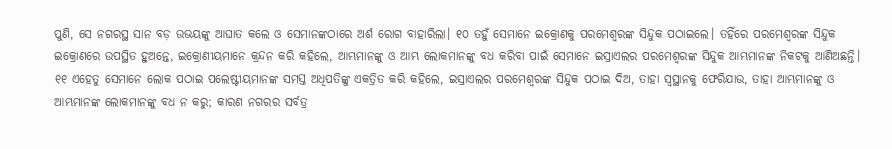ପୁଣି, ସେ ନଗରସ୍ଥ ସାନ ବଡ଼ ଉଭୟଙ୍କୁ ଆଘାତ କଲେ ଓ ସେମାନଙ୍କଠାରେ ଅର୍ଶ ରୋଗ ବାହାରିଲା। ୧୦ ତହୁଁ ସେମାନେ ଇକ୍ରୋଣକୁ ପରମେଶ୍ୱରଙ୍କ ସିନ୍ଦୁକ ପଠାଇଲେ। ତହିଁରେ ପରମେଶ୍ୱରଙ୍କ ସିନ୍ଦୁକ ଇକ୍ରୋଣରେ ଉପସ୍ଥିତ ହୁଅନ୍ତେ, ଇକ୍ରୋଣୀୟମାନେ କ୍ରନ୍ଦନ କରି କହିଲେ, ଆମ୍ଭମାନଙ୍କୁ ଓ ଆମ୍ଭ ଲୋକମାନଙ୍କୁ ବଧ କରିବା ପାଇଁ ସେମାନେ ଇସ୍ରାଏଲର ପରମେଶ୍ୱରଙ୍କ ସିନ୍ଦୁକ ଆମ୍ଭମାନଙ୍କ ନିକଟକୁ ଆଣିଅଛନ୍ତି। ୧୧ ଏହେତୁ ସେମାନେ ଲୋକ ପଠାଇ ପଲେଷ୍ଟୀୟମାନଙ୍କ ସମସ୍ତ ଅଧିପତିଙ୍କୁ ଏକତ୍ରିତ କରି କହିଲେ, ଇସ୍ରାଏଲର ପରମେଶ୍ୱରଙ୍କ ସିନ୍ଦୁକ ପଠାଇ ଦିଅ, ତାହା ସ୍ୱସ୍ଥାନକୁ ଫେରିଯାଉ, ତାହା ଆମ୍ଭମାନଙ୍କୁ ଓ ଆମ୍ଭମାନଙ୍କ ଲୋକମାନଙ୍କୁ ବଧ ନ କରୁ; କାରଣ ନଗରର ସର୍ବତ୍ର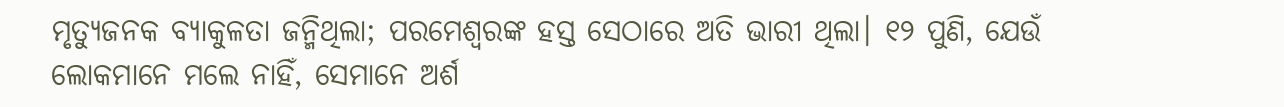ମୃତ୍ୟୁଜନକ ବ୍ୟାକୁଳତା ଜନ୍ମିଥିଲା; ପରମେଶ୍ୱରଙ୍କ ହସ୍ତ ସେଠାରେ ଅତି ଭାରୀ ଥିଲା। ୧୨ ପୁଣି, ଯେଉଁ ଲୋକମାନେ ମଲେ ନାହିଁ, ସେମାନେ ଅର୍ଶ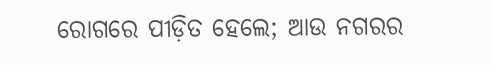ରୋଗରେ ପୀଡ଼ିତ ହେଲେ; ଆଉ ନଗରର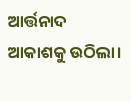ଆର୍ତ୍ତନାଦ ଆକାଶକୁ ଉଠିଲା।